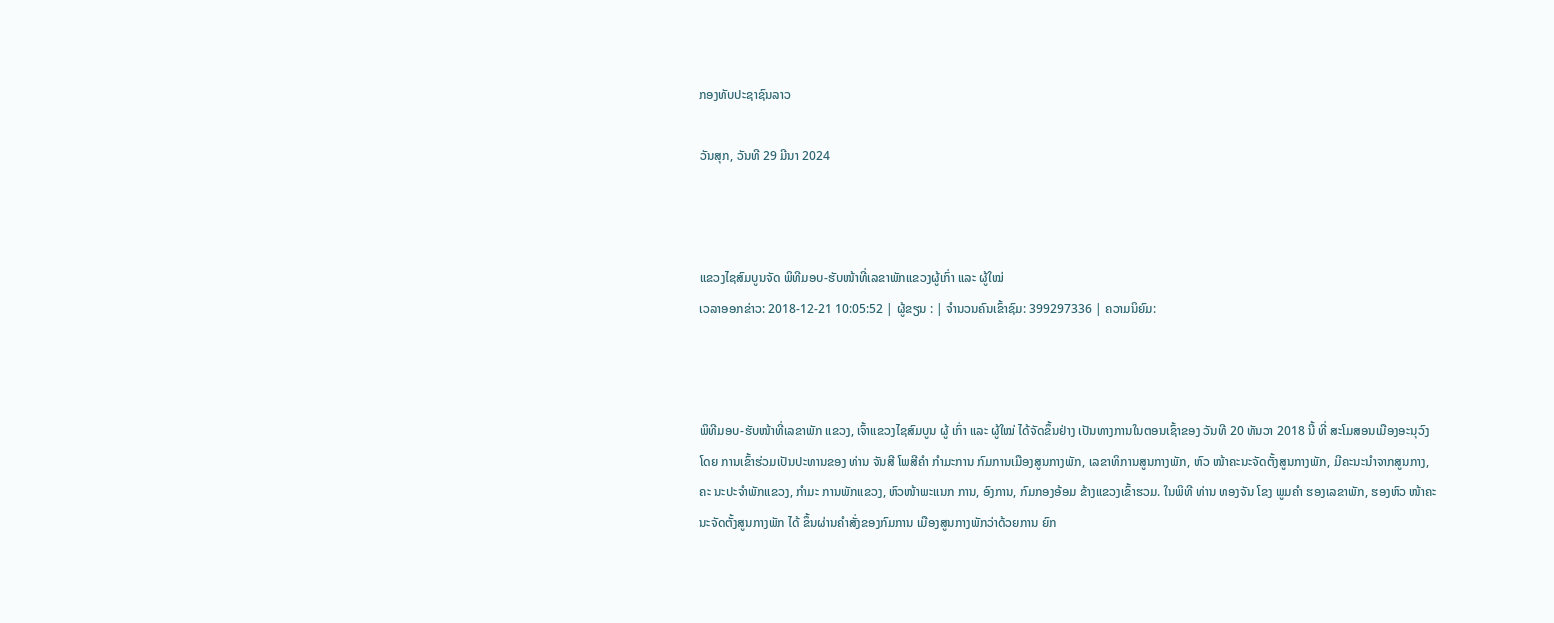ກອງທັບປະຊາຊົນລາວ

ວັນສຸກ, ວັນທີ 29 ມີນາ 2024



ແຂວງໄຊສົມບູນຈັດ ພິທີມອບ-ຮັບໜ້າທີ່ເລຂາພັກແຂວງຜູ້ເກົ່າ ແລະ ຜູ້ໃໝ່
ເວລາອອກຂ່າວ: 2018-12-21 10:05:52 | ຜູ້ຂຽນ : | ຈຳນວນຄົນເຂົ້າຊົມ: 399297336 | ຄວາມນິຍົມ:



ພິທີມອບ-ຮັບໜ້າທີ່ເລຂາພັກ ແຂວງ, ເຈົ້າແຂວງໄຊສົມບູນ ຜູ້ ເກົ່າ ແລະ ຜູ້ໃໝ່ ໄດ້ຈັດຂຶ້ນຢ່າງ ເປັນທາງການໃນຕອນເຊົ້າຂອງ ວັນທີ 20 ທັນວາ 2018 ນີ້ ທີ່ ສະໂມສອນເມືອງອະນຸວົງ ໂດຍ ການເຂົ້າຮ່ວມເປັນປະທານຂອງ ທ່ານ ຈັນສີ ໂພສີຄຳ ກຳມະການ ກົມການເມືອງສູນກາງພັກ, ເລຂາທິການສູນກາງພັກ, ຫົວ ໜ້າຄະນະຈັດຕັ້ງສູນກາງພັກ, ມີຄະນະນຳຈາກສູນກາງ, ຄະ ນະປະຈຳພັກແຂວງ, ກຳມະ ການພັກແຂວງ, ຫົວໜ້າພະແນກ ການ, ອົງການ, ກົມກອງອ້ອມ ຂ້າງແຂວງເຂົ້າຮວມ. ໃນພິທີ ທ່ານ ທອງຈັນ ໂຂງ ພູມຄຳ ຮອງເລຂາພັກ, ຮອງຫົວ ໜ້າຄະນະຈັດຕັ້ງສູນກາງພັກ ໄດ້ ຂຶ້ນຜ່ານຄຳສັ່ງຂອງກົມການ ເມືອງສູນກາງພັກວ່າດ້ວຍການ ຍົກ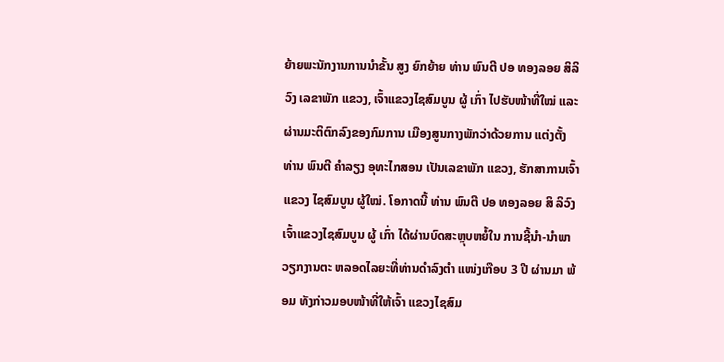ຍ້າຍພະນັກງານການນຳຂັ້ນ ສູງ ຍົກຍ້າຍ ທ່ານ ພົນຕີ ປອ ທອງລອຍ ສິລິວົງ ເລຂາພັກ ແຂວງ, ເຈົ້າແຂວງໄຊສົມບູນ ຜູ້ ເກົ່າ ໄປຮັບໜ້າທີ່ໃໝ່ ແລະ ຜ່ານມະຕິຕົກລົງຂອງກົມການ ເມືອງສູນກາງພັກວ່າດ້ວຍການ ແຕ່ງຕັ້ງ ທ່ານ ພົນຕີ ຄຳລຽງ ອຸທະໄກສອນ ເປັນເລຂາພັກ ແຂວງ, ຮັກສາການເຈົ້າແຂວງ ໄຊສົມບູນ ຜູ້ໃໝ່. ໂອກາດນີ້ ທ່ານ ພົນຕີ ປອ ທອງລອຍ ສິ ລິວົງ ເຈົ້າແຂວງໄຊສົມບູນ ຜູ້ ເກົ່າ ໄດ້ຜ່ານບົດສະຫຼຸບຫຍໍ້ໃນ ການຊີ້ນຳ-ນຳພາວຽກງານຕະ ຫລອດໄລຍະທີ່ທ່ານດຳລົງຕຳ ແໜ່ງເກືອບ 3 ປີ ຜ່ານມາ ພ້ອມ ທັງກ່າວມອບໜ້າທີ່ໃຫ້ເຈົ້າ ແຂວງໄຊສົມ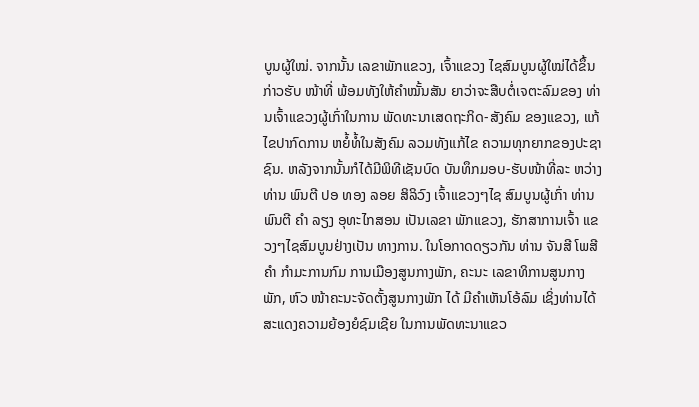ບູນຜູ້ໃໝ່. ຈາກນັ້ນ ເລຂາພັກແຂວງ, ເຈົ້າແຂວງ ໄຊສົມບູນຜູ້ໃໝ່ໄດ້ຂຶ້ນກ່າວຮັບ ໜ້າທີ່ ພ້ອມທັງໃຫ້ຄຳໝັ້ນສັນ ຍາວ່າຈະສືບຕໍ່ເຈຕະລົມຂອງ ທ່ານເຈົ້າແຂວງຜູ້ເກົ່າໃນການ ພັດທະນາເສດຖະກິດ-ສັງຄົມ ຂອງແຂວງ, ແກ້ໄຂປາກົດການ ຫຍໍ້ທໍ້ໃນສັງຄົມ ລວມທັງແກ້ໄຂ ຄວາມທຸກຍາກຂອງປະຊາຊົນ. ຫລັງຈາກນັ້ນກໍໄດ້ມີພິທີເຊັນບົດ ບັນທຶກມອບ-ຮັບໜ້າທີ່ລະ ຫວ່າງ ທ່ານ ພົນຕີ ປອ ທອງ ລອຍ ສິລິວົງ ເຈົ້າແຂວງໆໄຊ ສົມບູນຜູ້ເກົ່າ ທ່ານ ພົນຕີ ຄຳ ລຽງ ອຸທະໄກສອນ ເປັນເລຂາ ພັກແຂວງ, ຮັກສາການເຈົ້າ ແຂວງໆໄຊສົມບູນຢ່າງເປັນ ທາງການ. ໃນໂອກາດດຽວກັນ ທ່ານ ຈັນສີ ໂພສີຄຳ ກຳມະການກົມ ການເມືອງສູນກາງພັກ, ຄະນະ ເລຂາທິການສູນກາງພັກ, ຫົວ ໜ້າຄະນະຈັດຕັ້ງສູນກາງພັກ ໄດ້ ມີຄຳເຫັນໂອ້ລົມ ເຊິ່ງທ່ານໄດ້ ສະແດງຄວາມຍ້ອງຍໍຊົມເຊີຍ ໃນການພັດທະນາແຂວ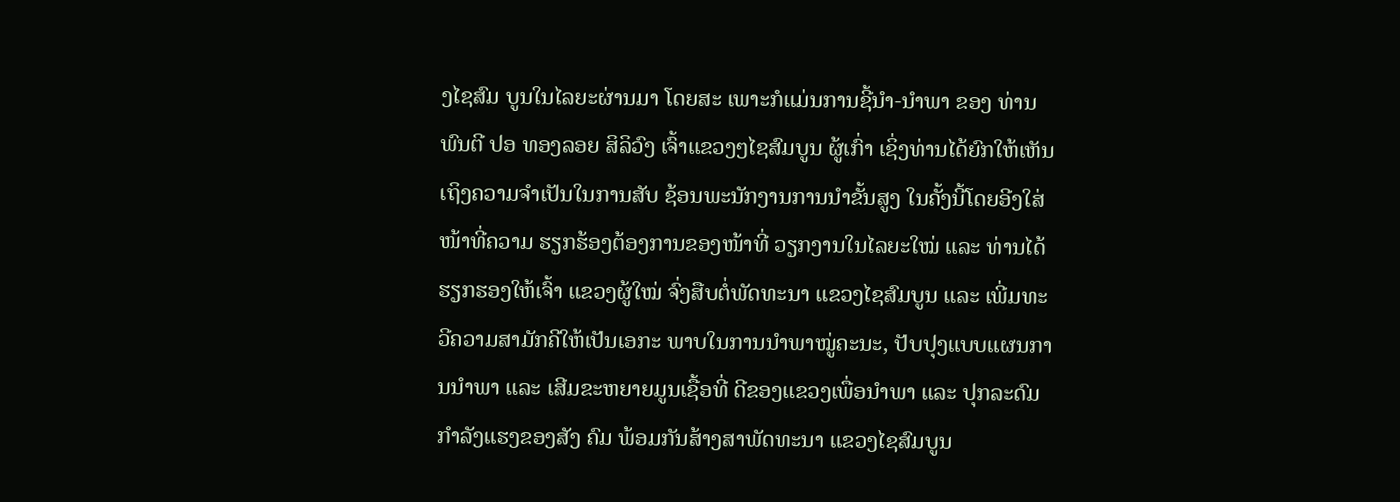ງໄຊສົມ ບູນໃນໄລຍະຜ່ານມາ ໂດຍສະ ເພາະກໍແມ່ນການຊີ້ນຳ-ນຳພາ ຂອງ ທ່ານ ພົນຕີ ປອ ທອງລອຍ ສິລິວົງ ເຈົ້າແຂວງໆໄຊສົມບູນ ຜູ້ເກົ່າ ເຊິ່ງທ່ານໄດ້ຍົກໃຫ້ເຫັນ ເຖິງຄວາມຈຳເປັນໃນການສັບ ຊ້ອນພະນັກງານການນຳຂັ້ນສູງ ໃນຄັ້ງນີ້ໂດຍອີງໃສ່ໜ້າທີ່ຄວາມ ຮຽກຮ້ອງຕ້ອງການຂອງໜ້າທີ່ ວຽກງານໃນໄລຍະໃໝ່ ແລະ ທ່ານໄດ້ຮຽກຮອງໃຫ້ເຈົ້າ ແຂວງຜູ້ໃໝ່ ຈົ່ງສືບຕໍ່ພັດທະນາ ແຂວງໄຊສົມບູນ ແລະ ເພີ່ມທະ ວີຄວາມສາມັກຄີໃຫ້ເປັນເອກະ ພາບໃນການນຳພາໝູ່ຄະນະ, ປັບປຸງແບບແຜນການນຳພາ ແລະ ເສີມຂະຫຍາຍມູນເຊື້ອທີ່ ດີຂອງແຂວງເພື່ອນຳພາ ແລະ ປຸກລະດົມກຳລັງແຮງຂອງສັງ ຄົມ ພ້ອມກັນສ້າງສາພັດທະນາ ແຂວງໄຊສົມບູນ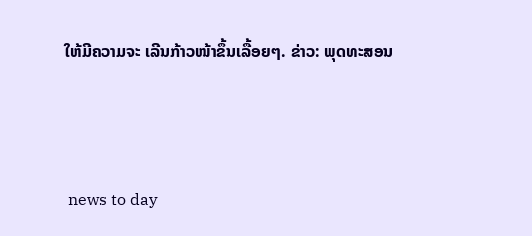ໃຫ້ມີຄວາມຈະ ເລີນກ້າວໜ້າຂຶ້ນເລື້ອຍໆ. ຂ່າວ: ພຸດທະສອນ



 news to day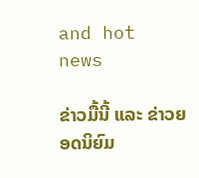and hot news

ຂ່າວມື້ນີ້ ແລະ ຂ່າວຍອດນິຍົມ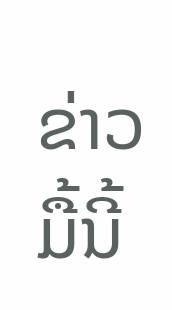ຂ່າວມື້ນີ້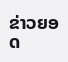ຂ່າວຍອດ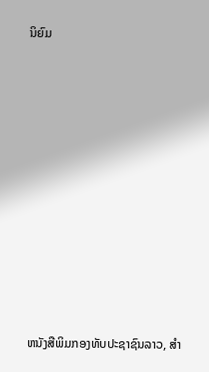ນິຍົມ













ຫນັງສືພິມກອງທັບປະຊາຊົນລາວ, ສຳ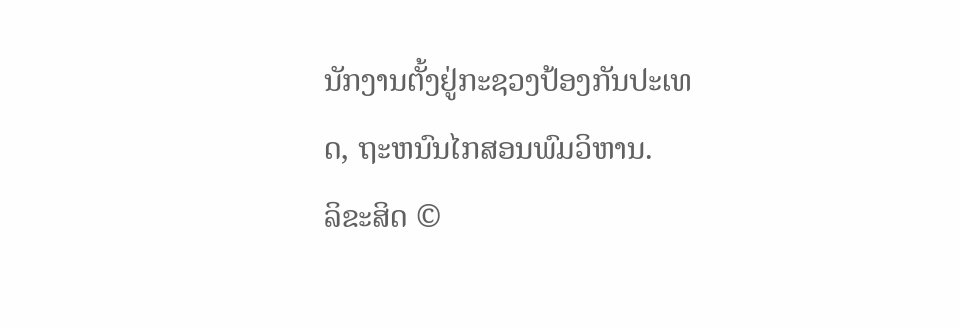ນັກງານຕັ້ງຢູ່ກະຊວງປ້ອງກັນປະເທດ, ຖະຫນົນໄກສອນພົມວິຫານ.
ລິຂະສິດ ©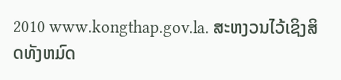2010 www.kongthap.gov.la. ສະຫງວນໄວ້ເຊິງສິດທັງຫມົດ